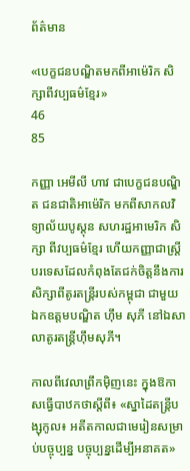ព័ត៌មាន

«បេក្ខជនបណ្ឌិតមកពីអាម៉េរិក សិក្សាពីវប្បធម៌ខ្មែរ»
46
85

កញ្ញា អេមីលី ហាវ ជាបេក្ខជនបណ្ឌិត ជនជាតិអាម៉េរិក មកពីសាកលវិទ្យាល័យបូស្តុន សហរដ្ឋអាមេរិក សិក្សា ពីវប្បធម៌ខ្មែរ ហើយកញ្ញាជាស្រ្តីបរទេសដែលកំពុងតែជក់ចិត្តនឹងការសិក្សាពីតូរតន្ត្រីរបស់កម្ពុជា ជាមួយឯកឧត្តមបណ្ឌិត ហ៊ឹម សុភី នៅឯសាលាតូរតន្ត្រីហ៊ឹមសុភី។

កាលពីវេលាព្រឹកម៉ិញនេះ ក្នុងឱកាសធ្វើបាឋកថាស្តីពី៖ «ស្នាដៃតន្ត្រីបង្សុកូល៖ អតីតកាលជាមេរៀនសម្រាប់បច្ចុប្បន្ន បច្ចុប្បន្នដើម្បីអនាគត»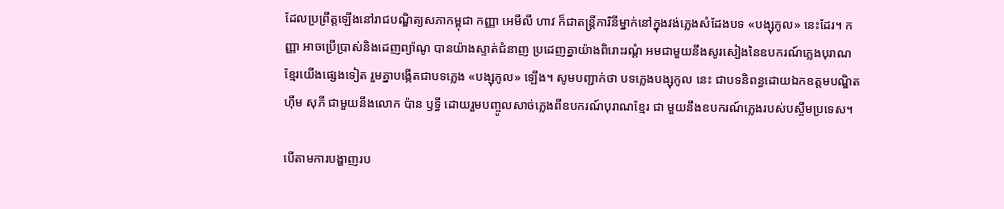ដែលប្រព្រឹត្តឡើងនៅរាជបណ្ឌិត្យសភាកម្ពុជា កញ្ញា អេមីលី ហាវ ក៏ជាតន្ត្រីការិនីម្នាក់នៅក្នុងវង់ភ្លេងសំដែងបទ «បង្សុកូល» នេះដែរ។ កញ្ញា អាចប្រើប្រាស់និងដេញព្យ៉ាណូ បានយ៉ាងស្ទាត់ជំនាញ ប្រដេញគ្នាយ៉ាងពិរោះរណ្តំ អមជាមួយនឹងសូរសៀងនៃឧបករណ៍ភ្លេងបុរាណខ្មែរយើងផ្សេងទៀត រួមគ្នាបង្កើតជាបទភ្លេង «បង្សុកូល» ឡើង។ សូមបញ្ជាក់ថា បទភ្លេងបង្សុកូល នេះ ជាបទនិពន្ធដោយឯកឧត្តមបណ្ឌិត ហ៊ឹម សុភី ជាមួយនឹងលោក ប៉ាន ឫទ្ធី ដោយរួមបញ្ចូលសាច់ភ្លេងពីឧបករណ៍បុរាណខ្មែរ ជា មួយនឹងឧបករណ៍ភ្លេងរបស់បស្ចឹមប្រទេស។

បើតាមការបង្ហាញរប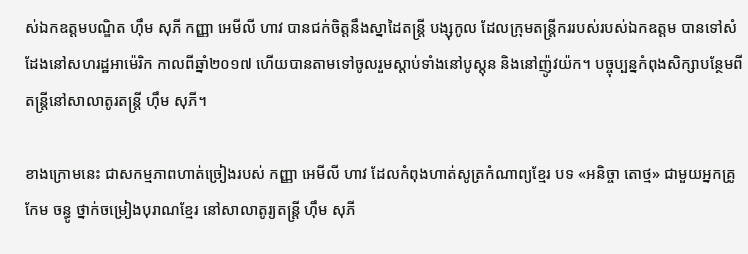ស់ឯកឧត្តមបណ្ឌិត ហ៊ឹម សុភី កញ្ញា អេមីលី ហាវ បានជក់ចិត្តនឹងស្នាដៃតន្ត្រី បង្សុកូល ដែលក្រុមតន្ត្រីកររបស់របស់ឯកឧត្តម បានទៅសំដែងនៅសហរដ្ឋអាម៉េរិក កាលពីឆ្នាំ២០១៧ ហើយបានតាមទៅចូលរួមស្តាប់ទាំងនៅបូស្តុន និងនៅញ៉ូវយ៉ក។ បច្ចុប្បន្នកំពុងសិក្សាបន្ថែមពីតន្ត្រីនៅសាលាតូរតន្ត្រី ហ៊ឹម សុភី។

ខាងក្រោមនេះ ជាសកម្មភាពហាត់ច្រៀងរបស់ កញ្ញា អេមីលី ហាវ ដែលកំពុងហាត់សូត្រកំណាព្យខ្មែរ បទ «អនិច្ចា តោថ្ម» ជាមួយអ្នកគ្រូ កែម ចន្ធូ ថ្នាក់ចម្រៀងបុរាណខ្មែរ នៅសាលាតូរ្យតន្រ្តី ហុឹម សុភី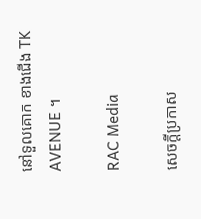នៅទួលគោក ខាងជើង TK AVENUE ។

RAC Media

សេចក្តីប្រកាស